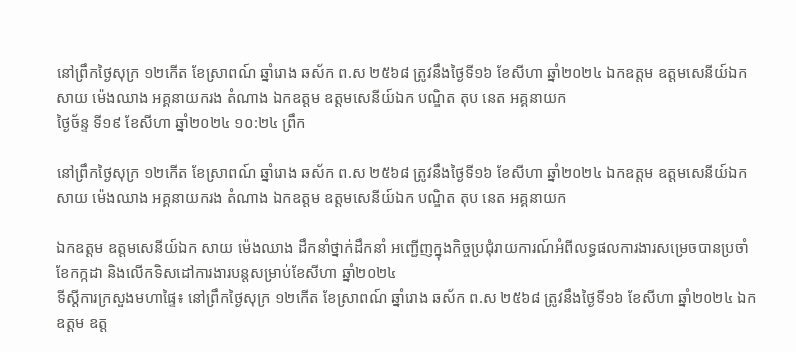នៅព្រឹកថ្ងៃសុក្រ ១២កើត ខែស្រាពណ៍ ឆ្នាំរោង ឆស័ក ព.ស ២៥៦៨ ត្រូវនឹងថ្ងៃទី១៦ ខែសីហា ឆ្នាំ២០២៤ ឯកឧត្តម ឧត្តមសេនីយ៍ឯក សាយ ម៉េងឈាង អគ្គនាយករង តំណាង ឯកឧត្តម ឧត្តមសេនីយ៍ឯក បណ្ឌិត តុប នេត អគ្គនាយក
ថ្ងៃច័ន្ទ ទី១៩ ខែសីហា ឆ្នាំ២០២៤ ១០:២៤ ព្រឹក

នៅព្រឹកថ្ងៃសុក្រ ១២កើត ខែស្រាពណ៍ ឆ្នាំរោង ឆស័ក ព.ស ២៥៦៨ ត្រូវនឹងថ្ងៃទី១៦ ខែសីហា ឆ្នាំ២០២៤ ឯកឧត្តម ឧត្តមសេនីយ៍ឯក សាយ ម៉េងឈាង អគ្គនាយករង តំណាង ឯកឧត្តម ឧត្តមសេនីយ៍ឯក បណ្ឌិត តុប នេត អគ្គនាយក

ឯកឧត្តម ឧត្តមសេនីយ៍ឯក សាយ ម៉េងឈាង ដឹកនាំថ្នាក់ដឹកនាំ អញ្ជើញក្នុងកិច្ចប្រជុំរាយការណ៍អំពីលទ្ធផលការងារសម្រេចបានប្រចាំខែកក្កដា និងលើកទិសដៅការងារបន្តសម្រាប់ខែសីហា ឆ្នាំ២០២៤
ទីស្ដីការក្រសួងមហាផ្ទៃ៖ នៅព្រឹកថ្ងៃសុក្រ ១២កើត ខែស្រាពណ៍ ឆ្នាំរោង ឆស័ក ព.ស ២៥៦៨ ត្រូវនឹងថ្ងៃទី១៦ ខែសីហា ឆ្នាំ២០២៤ ឯកឧត្តម ឧត្ត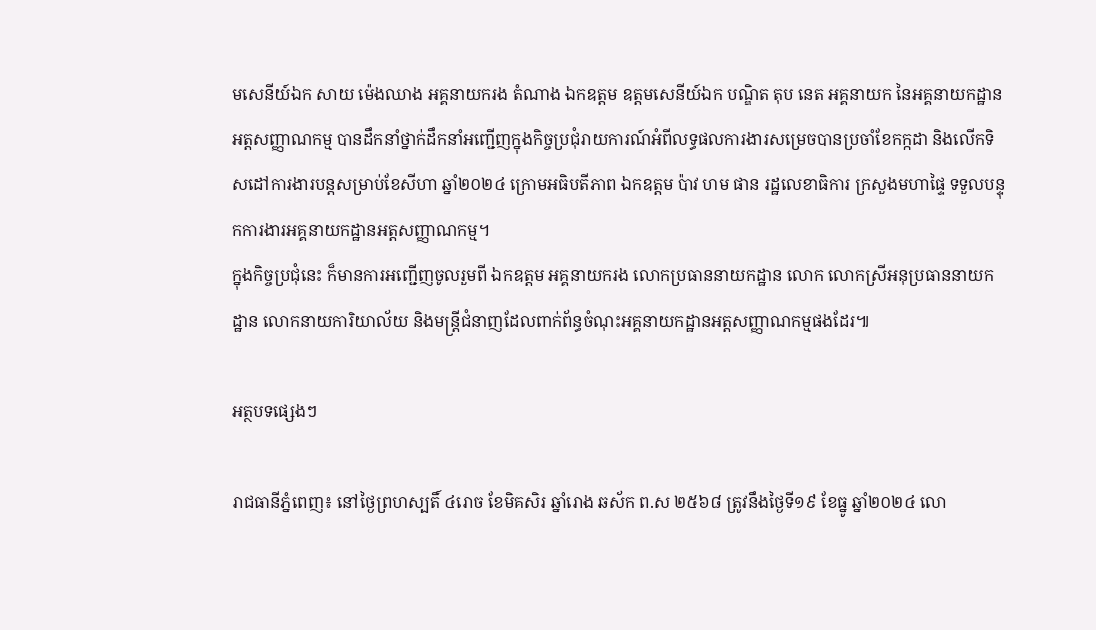មសេនីយ៍ឯក សាយ ម៉េងឈាង អគ្គនាយករង តំណាង ឯកឧត្តម ឧត្តមសេនីយ៍ឯក បណ្ឌិត តុប នេត អគ្គនាយក នៃអគ្គនាយកដ្ឋានអត្តសញ្ញាណកម្ម បានដឹកនាំថ្នាក់ដឹកនាំអញ្ជើញក្នុងកិច្ចប្រជុំរាយការណ៍អំពីលទ្ធផលការងារសម្រេចបានប្រចាំខែកក្កដា និងលើកទិសដៅការងារបន្តសម្រាប់ខែសីហា ឆ្នាំ២០២៤ ក្រោមអធិបតីភាព ឯកឧត្តម ប៉ាវ ហម ផាន រដ្ឋលេខាធិការ ក្រសួងមហាផ្ទៃ ទទួលបន្ទុកការងារអគ្គនាយកដ្ឋានអត្តសញ្ញាណកម្ម។
ក្នុងកិច្ចប្រជុំនេះ ក៏មានការអញ្ជើញចូលរួមពី ឯកឧត្តម អគ្គនាយករង លោកប្រធាននាយកដ្ឋាន លោក លោកស្រីអនុប្រធាននាយកដ្ឋាន លោកនាយការិយាល័យ និងមន្រ្តីជំនាញដែលពាក់ព័ន្ធចំណុះអគ្គនាយកដ្ឋានអត្តសញ្ញាណកម្មផងដែរ៕

អត្ថបទផ្សេងៗ

រាជធានីភ្នំពេញ៖ នៅថ្ងៃព្រហស្បតិ៍ ៤រោច ខែមិគសិរ ឆ្នាំរោង ឆស័ក ព.ស ២៥៦៨ ត្រូវនឹងថ្ងៃទី១៩ ខែធ្នូ ឆ្នាំ២០២៤ លោ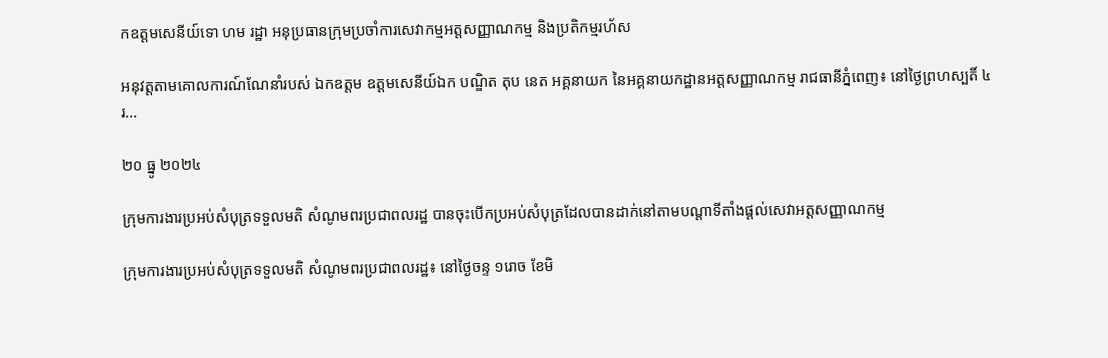កឧត្ដមសេនីយ៍ទោ ហម រដ្ឋា អនុប្រធានក្រុមប្រចាំការសេវាកម្មអត្តសញ្ញាណកម្ម និងប្រតិកម្មរហ័ស

អនុវត្តតាមគោលការណ៍ណែនាំរបស់ ឯកឧត្ដម ឧត្ដមសេនីយ៍ឯក បណ្ឌិត តុប នេត អគ្គនាយក នៃអគ្គនាយកដ្ឋានអត្តសញ្ញាណកម្ម រាជធានីភ្នំពេញ៖ នៅថ្ងៃព្រហស្បតិ៍ ៤រ...

២០ ធ្នូ ២០២៤

ក្រុមការងារប្រអប់សំបុត្រទទួលមតិ សំណូមពរប្រជាពលរដ្ឋ បានចុះបើកប្រអប់សំបុត្រដែលបានដាក់នៅតាមបណ្តាទីតាំងផ្តល់សេវាអត្តសញ្ញាណកម្ម

ក្រុមការងារប្រអប់សំបុត្រទទួលមតិ សំណូមពរប្រជាពលរដ្ឋ៖ នៅថ្ងៃចន្ទ ១រោច ខែមិ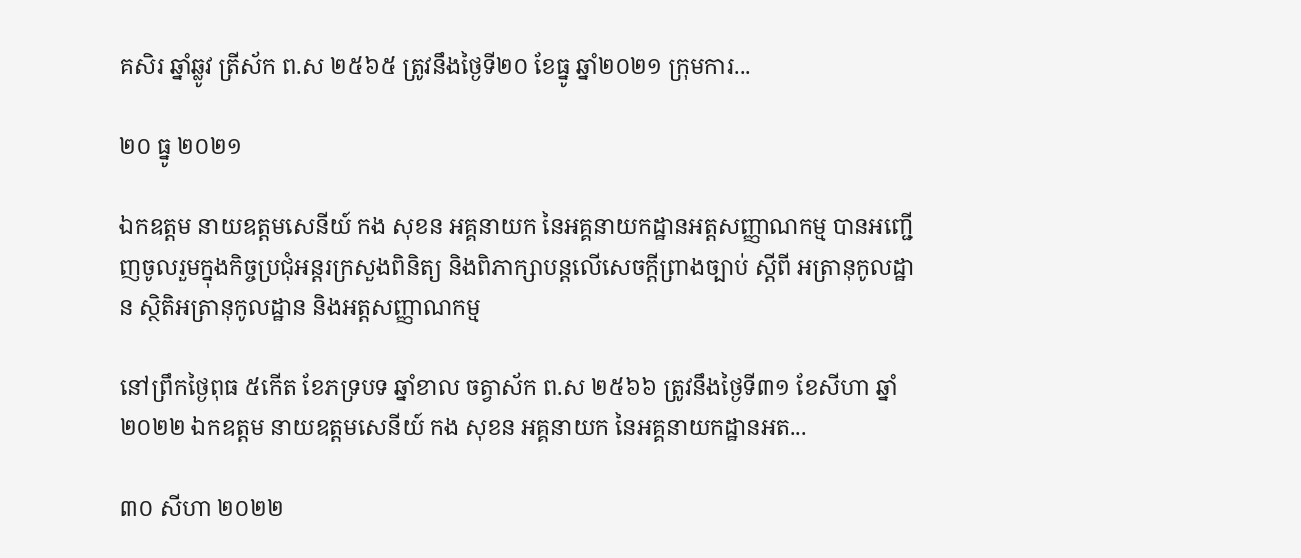គសិរ ឆ្នាំឆ្លូវ ត្រីស័ក ព.ស ២៥៦៥ ត្រូវនឹងថ្ងៃទី២០ ខែធ្នូ ឆ្នាំ២០២១ ក្រុមការ...

២០ ធ្នូ ២០២១

ឯកឧត្តម នាយឧត្តមសេនីយ៍ កង សុខន អគ្គនាយក នៃអគ្គនាយកដ្ឋានអត្តសញ្ញាណកម្ម បានអញ្ជើញចូលរួមក្នុងកិច្ចប្រជុំអន្តរក្រសួងពិនិត្យ និងពិភាក្សាបន្តលើសេចក្ដីព្រាងច្បាប់ ស្ដីពី អត្រានុកូលដ្ឋាន ស្ថិតិអត្រានុកូលដ្ឋាន និងអត្តសញ្ញាណកម្ម

នៅព្រឹកថ្ងៃពុធ ៥កើត ខែភទ្របទ ឆ្នាំខាល ចត្វាស័ក ព.ស ២៥៦៦ ត្រូវនឹងថ្ងៃទី៣១ ខែសីហា ឆ្នាំ២០២២ ឯកឧត្តម នាយឧត្តមសេនីយ៍ កង សុខន អគ្គនាយក នៃអគ្គនាយកដ្ឋានអត...

៣០ សីហា ២០២២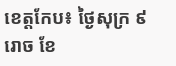ខេត្តកែប៖ ថ្ងៃសុក្រ ៩រោច ខែ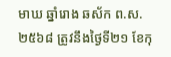មាឃ ឆ្នាំរោង ឆស័ក ព.ស. ២៥៦៨ ត្រូវនឹងថ្ងៃទី២១ ខែកុ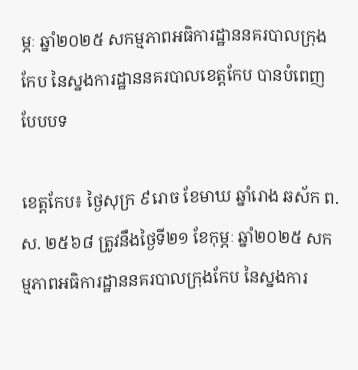ម្ភៈ ឆ្នាំ២០២៥ សកម្មភាពអធិការដ្ឋាននគរបាលក្រុងកែប នៃស្នងការដ្ឋាននគរបាលខេត្តកែប បានបំពេញបែបបទ

ខេត្តកែប៖ ថ្ងៃសុក្រ ៩រោច ខែមាឃ ឆ្នាំរោង ឆស័ក ព.ស. ២៥៦៨ ត្រូវនឹងថ្ងៃទី២១ ខែកុម្ភៈ ឆ្នាំ២០២៥ សកម្មភាពអធិការដ្ឋាននគរបាលក្រុងកែប នៃស្នងការ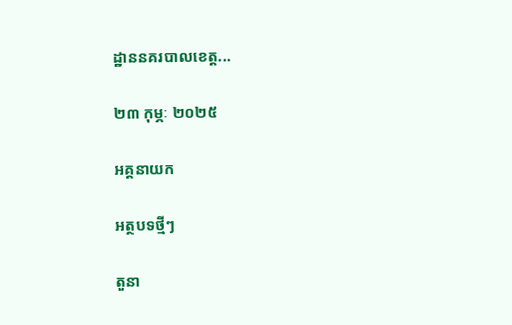ដ្ឋាននគរបាលខេត្ត...

២៣ កុម្ភៈ ២០២៥

អគ្គនាយក

អត្ថបទថ្មីៗ

តួនា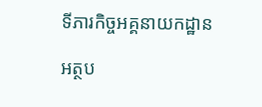ទីភារកិច្ចអគ្គនាយកដ្ឋាន

អត្ថប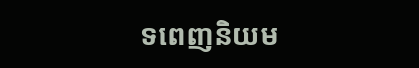ទពេញនិយម